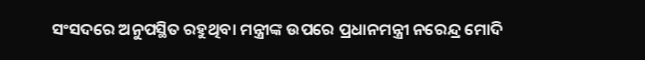ସଂସଦରେ ଅନୁପସ୍ଥିତ ରହୁଥିବା ମନ୍ତ୍ରୀଙ୍କ ଉପରେ ପ୍ରଧାନମନ୍ତ୍ରୀ ନରେନ୍ଦ୍ର ମୋଦି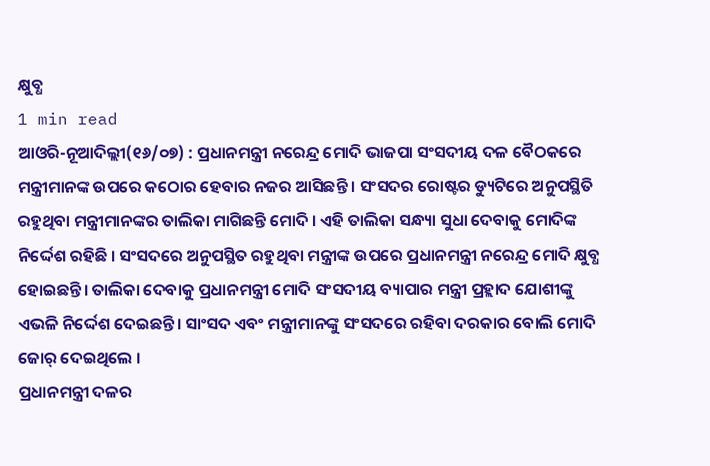କ୍ଷୁବ୍ଧ
1 min read
ଆଓରି-ନୂଆଦିଲ୍ଲୀ(୧୬/୦୭) : ପ୍ରଧାନମନ୍ତ୍ରୀ ନରେନ୍ଦ୍ର ମୋଦି ଭାଜପା ସଂସଦୀୟ ଦଳ ବୈଠକରେ ମନ୍ତ୍ରୀମାନଙ୍କ ଉପରେ କଠୋର ହେବାର ନଜର ଆସିଛନ୍ତି । ସଂସଦର ରୋଷ୍ଟର ଡ୍ୟୁଟିରେ ଅନୁପସ୍ଥିତି ରହୁଥିବା ମନ୍ତ୍ରୀମାନଙ୍କର ତାଲିକା ମାଗିଛନ୍ତି ମୋଦି । ଏହି ତାଲିକା ସନ୍ଧ୍ୟା ସୁଧା ଦେବାକୁ ମୋଦିଙ୍କ ନିର୍ଦ୍ଦେଶ ରହିଛି । ସଂସଦରେ ଅନୁପସ୍ଥିତ ରହୁଥିବା ମନ୍ତ୍ରୀଙ୍କ ଉପରେ ପ୍ରଧାନମନ୍ତ୍ରୀ ନରେନ୍ଦ୍ର ମୋଦି କ୍ଷୁବ୍ଧ ହୋଇଛନ୍ତି। ତାଲିକା ଦେବାକୁ ପ୍ରଧାନମନ୍ତ୍ରୀ ମୋଦି ସଂସଦୀୟ ବ୍ୟାପାର ମନ୍ତ୍ରୀ ପ୍ରହ୍ଲାଦ ଯୋଶୀଙ୍କୁ ଏଭଳି ନିର୍ଦ୍ଦେଶ ଦେଇଛନ୍ତି। ସାଂସଦ ଏବଂ ମନ୍ତ୍ରୀମାନଙ୍କୁ ସଂସଦରେ ରହିବା ଦରକାର ବୋଲି ମୋଦି ଜୋର୍ ଦେଇଥିଲେ ।
ପ୍ରଧାନମନ୍ତ୍ରୀ ଦଳର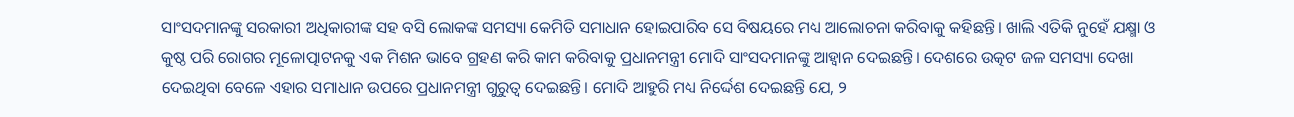ସାଂସଦମାନଙ୍କୁ ସରକାରୀ ଅଧିକାରୀଙ୍କ ସହ ବସି ଲୋକଙ୍କ ସମସ୍ୟା କେମିତି ସମାଧାନ ହୋଇପାରିବ ସେ ବିଷୟରେ ମଧ୍ୟ ଆଲୋଚନା କରିବାକୁ କହିଛନ୍ତି। ଖାଲି ଏତିକି ନୁହେଁ ଯକ୍ଷ୍ମା ଓ କୁଷ୍ଠ ପରି ରୋଗର ମୂଳୋତ୍ପାଟନକୁ ଏକ ମିଶନ ଭାବେ ଗ୍ରହଣ କରି କାମ କରିବାକୁ ପ୍ରଧାନମନ୍ତ୍ରୀ ମୋଦି ସାଂସଦମାନଙ୍କୁ ଆହ୍ୱାନ ଦେଇଛନ୍ତି। ଦେଶରେ ଉତ୍କଟ ଜଳ ସମସ୍ୟା ଦେଖା ଦେଇଥିବା ବେଳେ ଏହାର ସମାଧାନ ଉପରେ ପ୍ରଧାନମନ୍ତ୍ରୀ ଗୁରୁତ୍ୱ ଦେଇଛନ୍ତି। ମୋଦି ଆହୁରି ମଧ୍ୟ ନିର୍ଦ୍ଦେଶ ଦେଇଛନ୍ତି ଯେ, ୨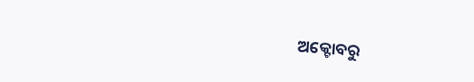ଅକ୍ଟୋବରୁ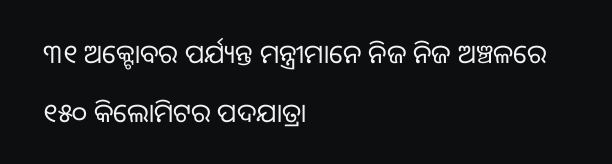୩୧ ଅକ୍ଟୋବର ପର୍ଯ୍ୟନ୍ତ ମନ୍ତ୍ରୀମାନେ ନିଜ ନିଜ ଅଞ୍ଚଳରେ ୧୫୦ କିଲୋମିଟର ପଦଯାତ୍ରା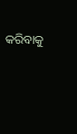କରିବାକୁ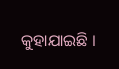କୁହାଯାଇଛି ।